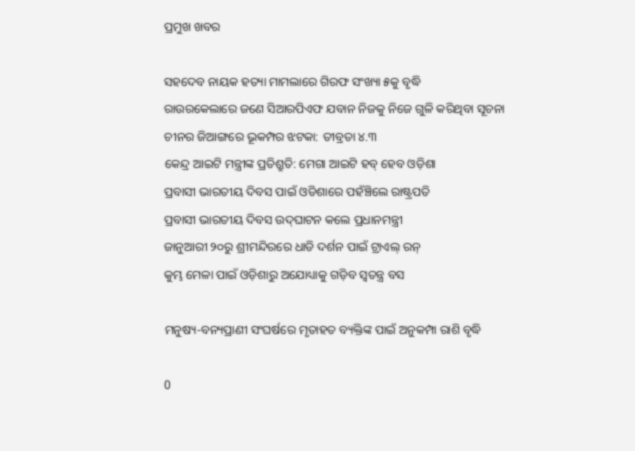ପ୍ରମୁଖ ଖବର

ସହଦେବ ନାୟକ ହତ୍ୟା ମାମଲାରେ ଗିରଫ ସଂଖ୍ୟା ୫କୁ ବୃଦ୍ଧି
ରାଉରକେଲାରେ ଜଣେ ସିଆରପିଏଫ ଯବାନ ନିଜକୁ ନିଜେ ଗୁଳି କରିଥିବା ସୂଚନା
ଚୀନର ଜିଆଙ୍ଗରେ ଭୂକମ୍ପର ଝଟକା: ତୀବ୍ରତା ୪.୩
କେନ୍ଦ୍ର ଆଇଟି ମନ୍ତ୍ରୀଙ୍କ ପ୍ରତିଶ୍ରୁତି: ମେଗା ଆଇଟି ହବ୍ ହେବ ଓଡ଼ିଶା
ପ୍ରବାସୀ ଭାରତୀୟ ଦିବସ ପାଇଁ ଓଡିଶାରେ ପହଁଞ୍ଚିଲେ ରାଷ୍ଟ୍ରପତି
ପ୍ରବାସୀ ଭାରତୀୟ ଦିବସ ଉଦ୍‌ଘାଟନ କଲେ ପ୍ରଧାନମନ୍ତ୍ରୀ
ଜାନୁଆରୀ ୨୦ରୁ ଶ୍ରୀମନ୍ଦିରରେ ଧାଡି ଦର୍ଶନ ପାଇଁ ଟ୍ରାଏଲ୍ ରନ୍
କୁମ୍ଭ ମେଳା ପାଇଁ ଓଡ଼ିଶାରୁ ଅଯୋଧ୍ୟାକୁ ଗଡ଼ିବ ସ୍ୱତନ୍ତ୍ର ବସ

ମନୁଷ୍ୟ-ବନ୍ୟପ୍ରାଣୀ ସଂଘର୍ଷରେ ମୃତାହତ ବ୍ୟକ୍ତିଙ୍କ ପାଇଁ ଅନୁକମ୍ପା ରାଶି ବୃଦ୍ଧି

0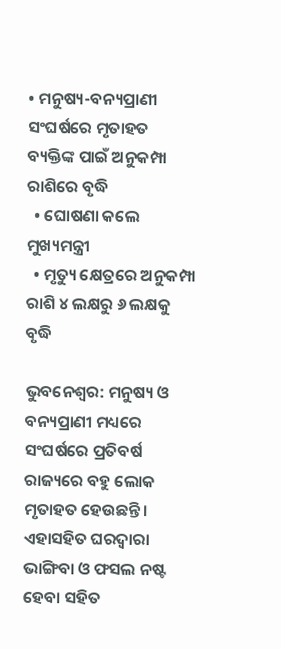• ମନୁଷ୍ୟ-ବନ୍ୟପ୍ରାଣୀ ସଂଘର୍ଷରେ ମୃତାହତ ବ୍ୟକ୍ତିଙ୍କ ପାଇଁ ଅନୁକମ୍ପା ରାଶିରେ ବୃଦ୍ଧି
  • ଘୋଷଣା କଲେ ମୁଖ୍ୟମନ୍ତ୍ରୀ
  • ମୃତ୍ୟୁ କ୍ଷେତ୍ରରେ ଅନୁକମ୍ପା ରାଶି ୪ ଲକ୍ଷରୁ ୬ ଲକ୍ଷକୁ ବୃଦ୍ଧି

ଭୁବନେଶ୍ବର: ମନୁଷ୍ୟ ଓ ବନ୍ୟପ୍ରାଣୀ ମଧ୍ୟରେ ସଂଘର୍ଷରେ ପ୍ରତିବର୍ଷ ରାଜ୍ୟରେ ବହୁ ଲୋକ ମୃତାହତ ହେଉଛନ୍ତି। ଏହାସହିତ ଘରଦ୍ବାରା ଭାଙ୍ଗିବା ଓ ଫସଲ ନଷ୍ଟ ହେବା ସହିତ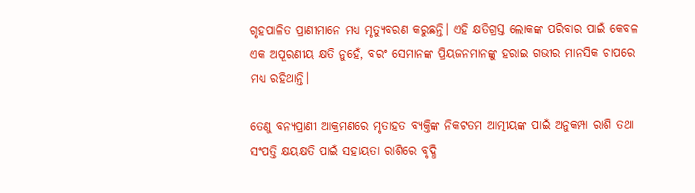ଗୃହପାଳିତ ପ୍ରାଣୀମାନେ ମଧ୍ୟ ମୃତ୍ୟୁବରଣ କରୁଛନ୍ତି। ଏହି କ୍ଷତିଗ୍ରସ୍ତ ଲୋକଙ୍କ ପରିବାର ପାଇଁ କେବଳ ଏକ ଅପୂରଣୀୟ କ୍ଷତି ନୁହେଁ, ବରଂ ସେମାନଙ୍କ ପ୍ରିୟଜନମାନଙ୍କୁ ହରାଇ ଗଭୀର ମାନସିକ ଚାପରେ ମଧ୍ୟ ରହିଥାନ୍ତି।

ତେଣୁ ବନ୍ୟପ୍ରାଣୀ ଆକ୍ରମଣରେ ମୃତାହତ ବ୍ୟକ୍ତିଙ୍କ ନିକଟତମ ଆତ୍ମୀୟଙ୍କ ପାଇଁ ଅନୁକମ୍ପା ରାଶି ତଥା ସଂପତ୍ତି କ୍ଷୟକ୍ଷତି ପାଇଁ ସହାୟତା ରାଶିରେ ବୃଦ୍ଧି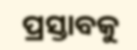ପ୍ରସ୍ତାବକୁ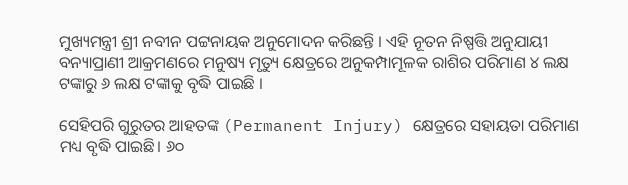ମୁଖ୍ୟମନ୍ତ୍ରୀ ଶ୍ରୀ ନବୀନ ପଟ୍ଟନାୟକ ଅନୁମୋଦନ କରିଛନ୍ତି । ଏହି ନୂତନ ନିଷ୍ପତ୍ତି ଅନୁଯାୟୀ ବନ୍ୟାପ୍ରାଣୀ ଆକ୍ରମଣରେ ମନୁଷ୍ୟ ମୃତ୍ୟୁ କ୍ଷେତ୍ରରେ ଅନୁକମ୍ପାମୂଳକ ରାଶିର ପରିମାଣ ୪ ଲକ୍ଷ ଟଙ୍କାରୁ ୬ ଲକ୍ଷ ଟଙ୍କାକୁ ବୃଦ୍ଧି ପାଇଛି ।

ସେହିପରି ଗୁରୁତର ଆହତଙ୍କ (Permanent Injury) କ୍ଷେତ୍ରରେ ସହାୟତା ପରିମାଣ ମଧ୍ୟ ବୃଦ୍ଧି ପାଇଛି। ୬୦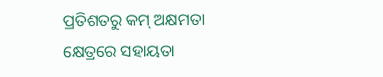ପ୍ରତିଶତରୁ କମ୍‌ ଅକ୍ଷମତା କ୍ଷେତ୍ରରେ ସହାୟତା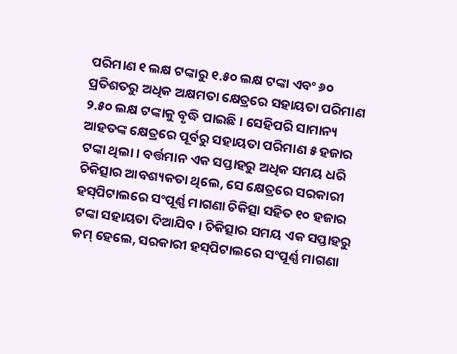ପରିମାଣ ୧ ଲକ୍ଷ ଟଙ୍କାରୁ ୧.୫୦ ଲକ୍ଷ ଟଙ୍କା ଏବଂ ୬୦ ପ୍ରତିଶତରୁ ଅଧିକ ଅକ୍ଷମତା କ୍ଷେତ୍ରରେ ସହାୟତା ପରିମାଣ ୨.୫୦ ଲକ୍ଷ ଟଙ୍କାକୁ ବୃଦ୍ଧି ପାଇଛି । ସେହିପରି ସାମାନ୍ୟ ଆହତଙ୍କ କ୍ଷେତ୍ରରେ ପୂର୍ବରୁ ସହାୟତା ପରିମାଣ ୫ ହଜାର ଟଙ୍କା ଥିଲା। ବର୍ତ୍ତମାନ ଏକ ସପ୍ତାହରୁ ଅଧିକ ସମୟ ଧରି ଚିକିତ୍ସାର ଆବଶ୍ୟକତା ଥିଲେ, ସେ କ୍ଷେତ୍ରରେ ସରକାରୀ ହସ୍‌ପିଟାଲରେ ସଂପୂର୍ଣ୍ଣ ମାଗଣା ଚିକିତ୍ସା ସହିତ ୧୦ ହଜାର ଟଙ୍କା ସହାୟତା ଦିଆଯିବ। ଚିକିତ୍ସାର ସମୟ ଏକ ସପ୍ତାହରୁ କମ୍‌ ହେଲେ, ସରକାରୀ ହସ୍‌ପିଟାଲରେ ସଂପୂର୍ଣ୍ଣ ମାଗଣା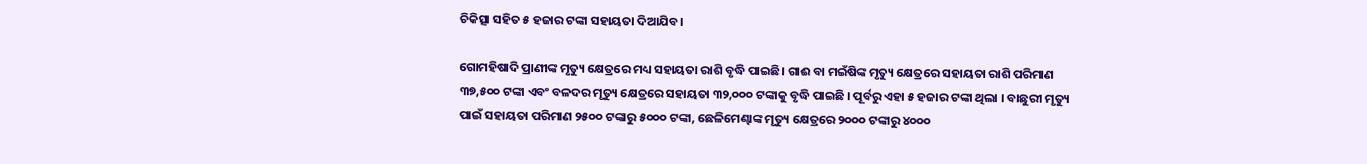ଚିକିତ୍ସା ସହିତ ୫ ହଜାର ଟଙ୍କା ସହାୟତା ଦିଆଯିବ।

ଗୋମହିଷାଦି ପ୍ରାଣୀଙ୍କ ମୃତ୍ୟୁ କ୍ଷେତ୍ରରେ ମଧ୍ୟ ସହାୟତା ରାଶି ବୃଦ୍ଧି ପାଇଛି। ଗାଈ ବା ମଇଁଷିଙ୍କ ମୃତ୍ୟୁ କ୍ଷେତ୍ରରେ ସହାୟତା ରାଶି ପରିମାଣ ୩୭,୫୦୦ ଟଙ୍କା ଏବଂ ବଳଦର ମୃତ୍ୟୁ କ୍ଷେତ୍ରରେ ସହାୟତା ୩୨,୦୦୦ ଟଙ୍କାକୁ ବୃଦ୍ଧି ପାଇଛି । ପୂର୍ବରୁ ଏହା ୫ ହଜାର ଟଙ୍କା ଥିଲା । ବାଛୁରୀ ମୃତ୍ୟୁ ପାଇଁ ସହାୟତା ପରିମାଣ ୨୫୦୦ ଟଙ୍କାରୁ ୫୦୦୦ ଟଙ୍କା, ଛେଳିମେଣ୍ଢାଙ୍କ ମୃତ୍ୟୁ କ୍ଷେତ୍ରରେ ୨୦୦୦ ଟଙ୍କାରୁ ୪୦୦୦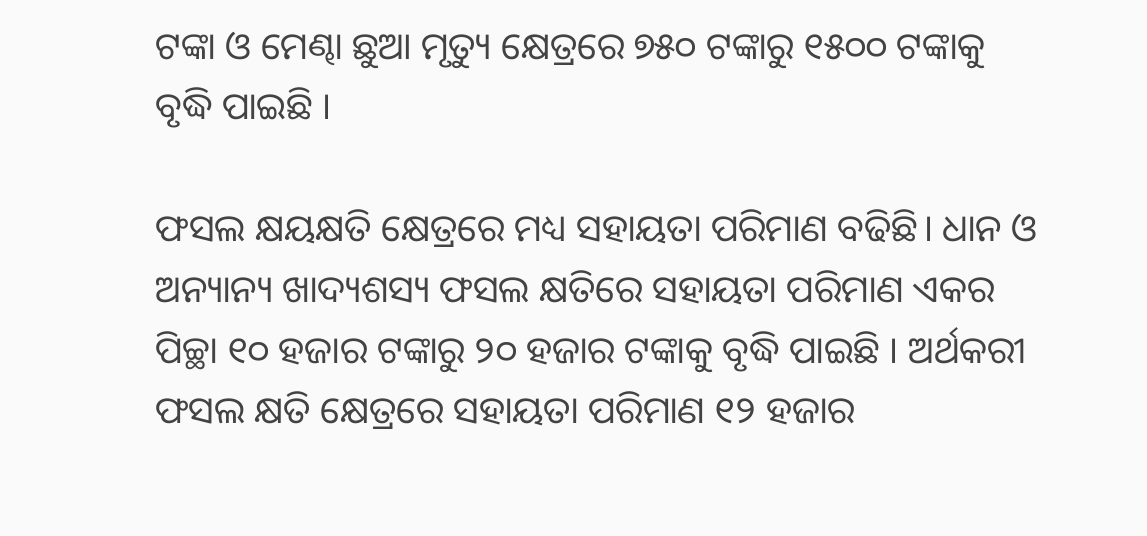ଟଙ୍କା ଓ ମେଣ୍ଢା ଛୁଆ ମୃତ୍ୟୁ କ୍ଷେତ୍ରରେ ୭୫୦ ଟଙ୍କାରୁ ୧୫୦୦ ଟଙ୍କାକୁ ବୃଦ୍ଧି ପାଇଛି ।

ଫସଲ କ୍ଷୟକ୍ଷତି କ୍ଷେତ୍ରରେ ମଧ୍ୟ ସହାୟତା ପରିମାଣ ବଢିଛି। ଧାନ ଓ ଅନ୍ୟାନ୍ୟ ଖାଦ୍ୟଶସ୍ୟ ଫସଲ କ୍ଷତିରେ ସହାୟତା ପରିମାଣ ଏକର ପିଚ୍ଛା ୧୦ ହଜାର ଟଙ୍କାରୁ ୨୦ ହଜାର ଟଙ୍କାକୁ ବୃଦ୍ଧି ପାଇଛି । ଅର୍ଥକରୀ ଫସଲ କ୍ଷତି କ୍ଷେତ୍ରରେ ସହାୟତା ପରିମାଣ ୧୨ ହଜାର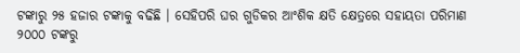ଟଙ୍କାରୁ ୨୫ ହଜାର ଟଙ୍କାକୁ ବଢିଛି । ସେହିପରି ଘର ଗୁଡିକର ଆଂଶିକ କ୍ଷତି କ୍ଷେତ୍ରରେ ସହାୟତା ପରିମାଣ ୨୦୦୦ ଟଙ୍କରୁ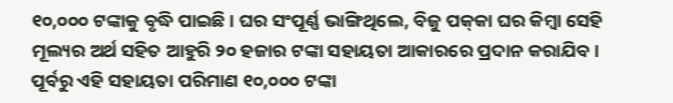୧୦,୦୦୦ ଟଙ୍କାକୁ ବୃଦ୍ଧି ପାଇଛି । ଘର ସଂପୂର୍ଣ୍ଣ ଭାଙ୍ଗିଥିଲେ, ବିଜୁ ପକ୍‌କା ଘର କିମ୍ବା ସେହି ମୂଲ୍ୟର ଅର୍ଥ ସହିତ ଆହୁରି ୨୦ ହଜାର ଟଙ୍କା ସହାୟତା ଆକାରରେ ପ୍ରଦାନ କରାଯିବ। ପୂର୍ବରୁ ଏହି ସହାୟତା ପରିମାଣ ୧୦,୦୦୦ ଟଙ୍କା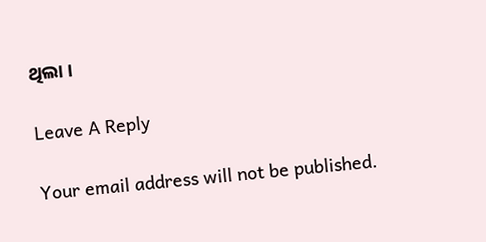ଥିଲା ।

Leave A Reply

Your email address will not be published.